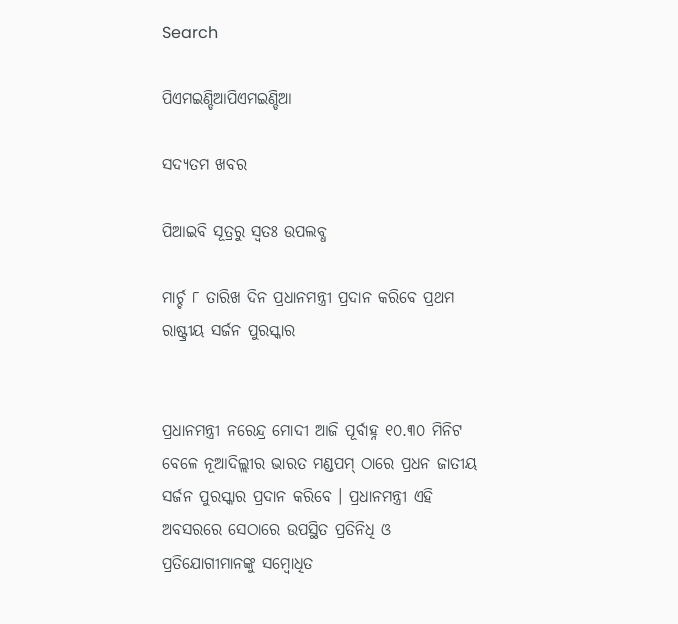Search

ପିଏମଇଣ୍ଡିଆପିଏମଇଣ୍ଡିଆ

ସଦ୍ୟତମ ଖବର

ପିଆଇବି ସୂତ୍ରରୁ ସ୍ବତଃ ଉପଲବ୍ଧ

ମାର୍ଚ୍ଚ ୮ ତାରିଖ ଦିନ ପ୍ରଧାନମନ୍ତ୍ରୀ ପ୍ରଦାନ କରିବେ ପ୍ରଥମ ରାଷ୍ଟ୍ରୀୟ ସର୍ଜନ ପୁରସ୍କାର


ପ୍ରଧାନମନ୍ତ୍ରୀ ନରେନ୍ଦ୍ର ମୋଦୀ ଆଜି ପୂର୍ବାହ୍ନ ୧୦.୩୦ ମିନିଟ ବେଳେ ନୂଆଦିଲ୍ଲୀର ଭାରତ ମଣ୍ଡପମ୍ ଠାରେ ପ୍ରଧନ ଜାତୀୟ ସର୍ଜନ ପୁରସ୍କାର ପ୍ରଦାନ କରିବେ । ପ୍ରଧାନମନ୍ତ୍ରୀ ଏହି ଅବସରରେ ସେଠାରେ ଉପସ୍ଥିତ ପ୍ରତିନିଧି ଓ ପ୍ରତିଯୋଗୀମାନଙ୍କୁ ସମ୍ବୋଧିତ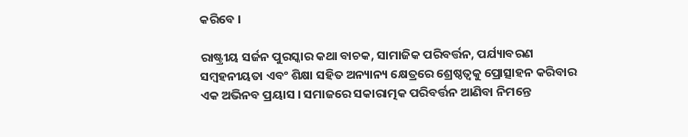କରିବେ ।

ରାଷ୍ଟ୍ରୀୟ ସର୍ଜନ ପୁରସ୍କାର କଥା ବାଚକ, ସାମାଜିକ ପରିବର୍ତ୍ତନ, ପର୍ଯ୍ୟାବରଣ ସମ୍ବହନୀୟତା ଏବଂ ଶିକ୍ଷା ସହିତ ଅନ୍ୟାନ୍ୟ କ୍ଷେତ୍ରରେ ଶ୍ରେଷ୍ଠତ୍ୱକୁ ପ୍ରୋତ୍ସାହନ କରିବାର ଏକ ଅଭିନବ ପ୍ରୟାସ । ସମାଜରେ ସକାରାତ୍ମକ ପରିବର୍ତ୍ତନ ଆଣିବା ନିମନ୍ତେ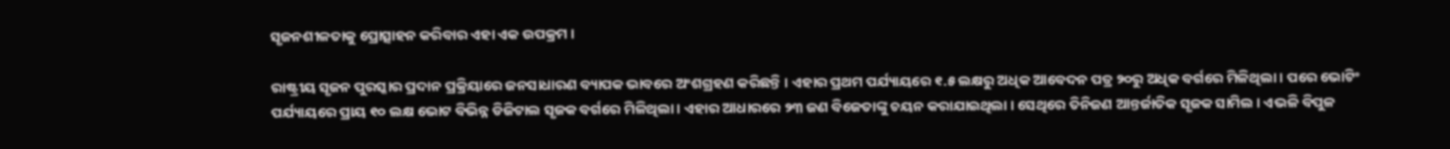ସୃଜନଶୀଳତାକୁ ପ୍ରୋତ୍ସାହନ କରିବାର ଏହା ଏକ ଉପକ୍ରମ ।

ରାଷ୍ଟ୍ରୀୟ ସୃଜନ ପୁରସ୍କାର ପ୍ରଦାନ ପ୍ରକ୍ରିୟାରେ ଜନସାଧାରଣ ବ୍ୟାପକ ଭାବରେ ଅଂଶଗ୍ରହଣ କରିଛନ୍ତି । ଏହାର ପ୍ରଥମ ପର୍ଯ୍ୟାୟରେ ୧.୫ ଲକ୍ଷରୁ ଅଧିକ ଆବେଦନ ପତ୍ର ୨୦ରୁ ଅଧିକ ବର୍ଗରେ ମିଳିଥିଲା । ପରେ ଭୋଟିଂ ପର୍ଯ୍ୟାୟରେ ପ୍ରାୟ ୧୦ ଲକ୍ଷ ଭୋଟ ବିଭିନ୍ନ ଡିଜିଟାଲ ସୃଜକ ବର୍ଗରେ ମିଳିଥିଲା । ଏହାର ଆଧାରରେ ୨୩ ଜଣ ବିଜେତାଙ୍କୁ ଚୟନ କରାଯାଇଥିଲା । ସେଥିରେ ତିନିଜଣ ଆନ୍ତର୍ଜାତିକ ସୃଜକ ସାମିଲ । ଏଭଳି ବିପୁଳ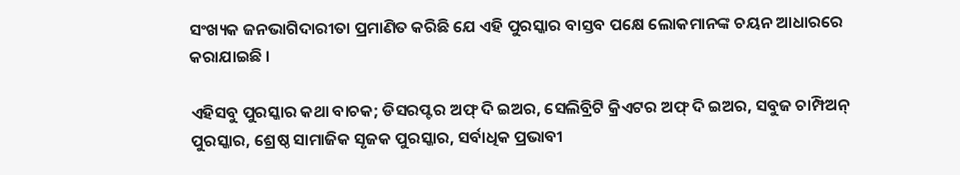ସଂଖ୍ୟକ ଜନଭାଗିଦାରୀତା ପ୍ରମାଣିତ କରିଛି ଯେ ଏହି ପୁରସ୍କାର ବାସ୍ତବ ପକ୍ଷେ ଲୋକମାନଙ୍କ ଚୟନ ଆଧାରରେ କରାଯାଇଛି ।

ଏହିସବୁ ପୁରସ୍କାର କଥା ବାଚକ; ଡିସରପ୍ଟର ଅଫ୍ ଦି ଇଅର, ସେଲିବ୍ରିଟି କ୍ରିଏଟର ଅଫ୍ ଦି ଇଅର, ସବୁଜ ଚାମ୍ପିଅନ୍ ପୁରସ୍କାର, ଶ୍ରେଷ୍ଠ ସାମାଜିକ ସୃଜକ ପୁରସ୍କାର, ସର୍ବାଧିକ ପ୍ରଭାବୀ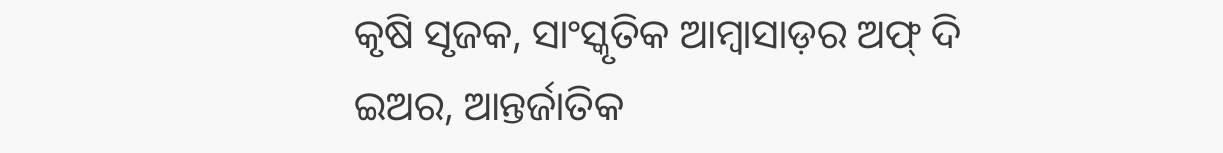କୃଷି ସୃଜକ, ସାଂସ୍କୃତିକ ଆମ୍ବାସାଡ଼ର ଅଫ୍ ଦି ଇଅର, ଆନ୍ତର୍ଜାତିକ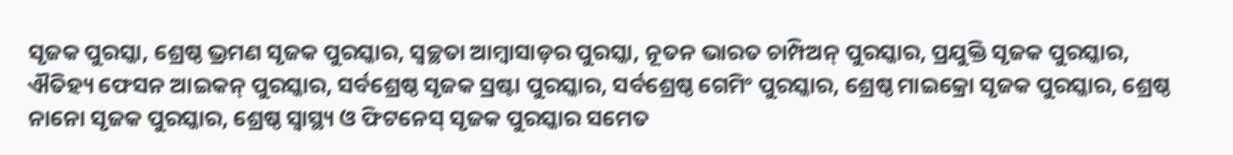ସୃଜକ ପୁରସ୍କା, ଶ୍ରେଷ୍ଠ ଭ୍ରମଣ ସୃଜକ ପୁରସ୍କାର, ସ୍ୱଚ୍ଛତା ଆମ୍ବାସାଡ଼ର ପୁରସ୍କା, ନୂତନ ଭାରତ ଚାମ୍ପିଅନ୍ ପୁରସ୍କାର, ପ୍ରଯୁକ୍ତି ସୃଜକ ପୁରସ୍କାର, ଐତିହ୍ୟ ଫେସନ ଆଇକନ୍ ପୁରସ୍କାର, ସର୍ବଶ୍ରେଷ୍ଠ ସୃଜକ ସ୍ରଷ୍ଟା ପୁରସ୍କାର, ସର୍ବଶ୍ରେଷ୍ଠ ଗେମିଂ ପୁରସ୍କାର, ଶ୍ରେଷ୍ଠ ମାଇକ୍ରୋ ସୃଜକ ପୁରସ୍କାର, ଶ୍ରେଷ୍ଠ ନାନୋ ସୃଜକ ପୁରସ୍କାର, ଶ୍ରେଷ୍ଠ ସ୍ୱାସ୍ଥ୍ୟ ଓ ଫିଟନେସ୍ ସୃଜକ ପୁରସ୍କାର ସମେତ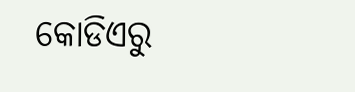କୋଡିଏରୁ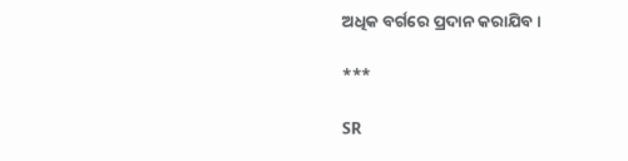ଅଧିକ ବର୍ଗରେ ପ୍ରଦାନ କରାଯିବ ।

***

SR